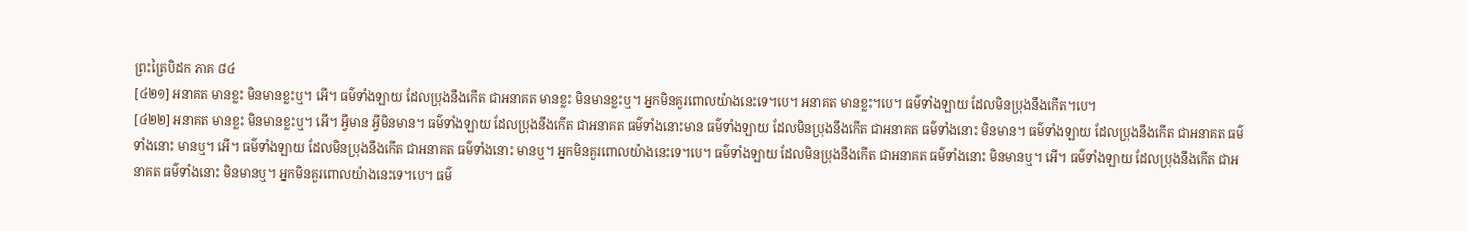ព្រះត្រៃបិដក ភាគ ៨៤
[៤២១] អនាគត មានខ្លះ មិនមានខ្លះឬ។ អើ។ ធម៌ទាំងឡាយ ដែលប្រុងនឹងកើត ជាអនាគត មានខ្លះ មិនមានខ្លះឬ។ អ្នកមិនគួរពោលយ៉ាងនេះទេ។បេ។ អនាគត មានខ្លះ។បេ។ ធម៌ទាំងឡាយ ដែលមិនប្រុងនឹងកើត។បេ។
[៤២២] អនាគត មានខ្លះ មិនមានខ្លះឬ។ អើ។ អ្វីមាន អ្វីមិនមាន។ ធម៌ទាំងឡាយ ដែលប្រុងនឹងកើត ជាអនាគត ធម៌ទាំងនោះមាន ធម៌ទាំងឡាយ ដែលមិនប្រុងនឹងកើត ជាអនាគត ធម៌ទាំងនោះ មិនមាន។ ធម៌ទាំងឡាយ ដែលប្រុងនឹងកើត ជាអនាគត ធម៌ទាំងនោះ មានឬ។ អើ។ ធម៌ទាំងឡាយ ដែលមិនប្រុងនឹងកើត ជាអនាគត ធម៌ទាំងនោះ មានឬ។ អ្នកមិនគួរពោលយ៉ាងនេះទេ។បេ។ ធម៌ទាំងឡាយ ដែលមិនប្រុងនឹងកើត ជាអនាគត ធម៌ទាំងនោះ មិនមានឬ។ អើ។ ធម៌ទាំងឡាយ ដែលប្រុងនឹងកើត ជាអនាគត ធម៌ទាំងនោះ មិនមានឬ។ អ្នកមិនគួរពោលយ៉ាងនេះទេ។បេ។ ធម៌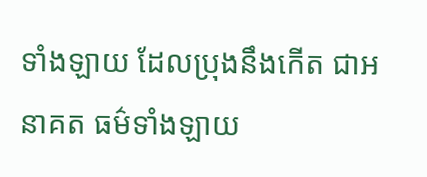ទាំងឡាយ ដែលប្រុងនឹងកើត ជាអនាគត ធម៌ទាំងឡាយ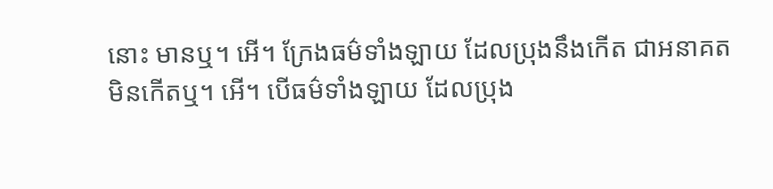នោះ មានឬ។ អើ។ ក្រែងធម៌ទាំងឡាយ ដែលប្រុងនឹងកើត ជាអនាគត មិនកើតឬ។ អើ។ បើធម៌ទាំងឡាយ ដែលប្រុង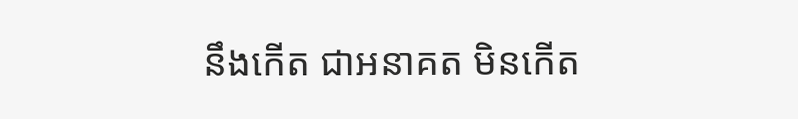នឹងកើត ជាអនាគត មិនកើត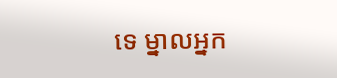ទេ ម្នាលអ្នក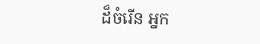ដ៏ចំរើន អ្នក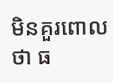មិនគួរពោលថា ធ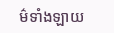ម៌ទាំងឡាយ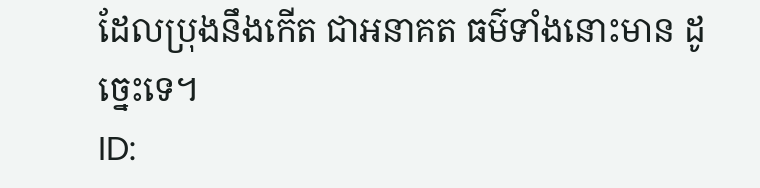ដែលប្រុងនឹងកើត ជាអនាគត ធម៌ទាំងនោះមាន ដូច្នេះទេ។
ID: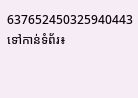637652450325940443
ទៅកាន់ទំព័រ៖